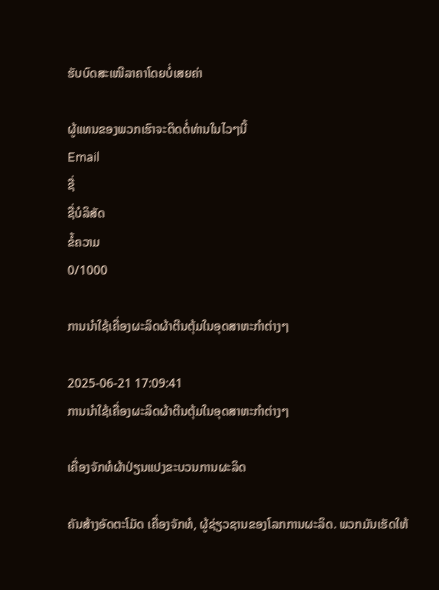ຮັບບົດສະເໜີລາຄາໂດຍບໍ່ເສຍຄ່າ

ຜູ້ແທນຂອງພວກເຮົາຈະຕິດຕໍ່ທ່ານໃນໄວໆນີ້
Email
ຊື່
ຊື່ບໍລິສັດ
ຂໍ້ຄວາມ
0/1000

ການນຳໃຊ້ເຄື່ອງຜະລິດຜ້າຕີນຕຸ້ມໃນອຸດສາຫະກຳຕ່າງໆ

2025-06-21 17:09:41
ການນຳໃຊ້ເຄື່ອງຜະລິດຜ້າຕີນຕຸ້ມໃນອຸດສາຫະກຳຕ່າງໆ

ເຄື່ອງຈັກທໍຜ້າປ່ຽນແປງຂະບວນການຜະລິດ

ຄັນສ້າງອັດຕະໂມັດ ເຄື່ອງຈັກທໍ, ຜູ້ຊ່ຽວຊານຂອງໂລກການຜະລິດ. ພວກມັນເຮັດໃຫ້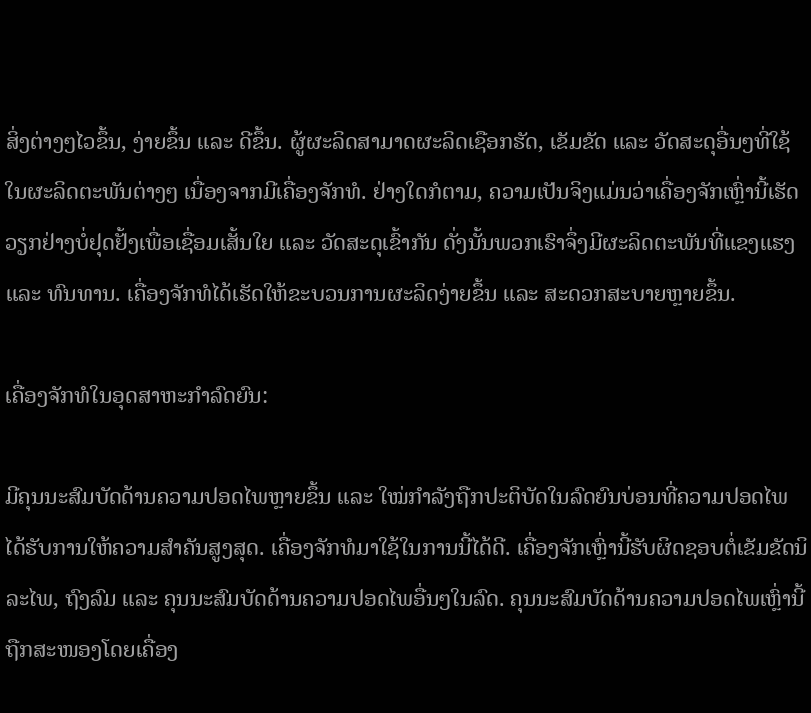ສິ່ງຕ່າງໆໄວຂຶ້ນ, ງ່າຍຂຶ້ນ ແລະ ດີຂຶ້ນ. ຜູ້ຜະລິດສາມາດຜະລິດເຊືອກຮັດ, ເຂັມຂັດ ແລະ ວັດສະດຸອື່ນໆທີ່ໃຊ້ໃນຜະລິດຕະພັນຕ່າງໆ ເນື່ອງຈາກມີເຄື່ອງຈັກທໍ. ຢ່າງໃດກໍຕາມ, ຄວາມເປັນຈິງແມ່ນວ່າເຄື່ອງຈັກເຫຼົ່ານີ້ເຮັດວຽກຢ່າງບໍ່ຢຸດຢັ້ງເພື່ອເຊື່ອມເສັ້ນໃຍ ແລະ ວັດສະດຸເຂົ້າກັນ ດັ່ງນັ້ນພວກເຮົາຈຶ່ງມີຜະລິດຕະພັນທີ່ແຂງແຮງ ແລະ ທົນທານ. ເຄື່ອງຈັກທໍໄດ້ເຮັດໃຫ້ຂະບວນການຜະລິດງ່າຍຂຶ້ນ ແລະ ສະດວກສະບາຍຫຼາຍຂຶ້ນ.

ເຄື່ອງຈັກທໍໃນອຸດສາຫະກໍາລົດຍົນ:

ມີຄຸນນະສົມບັດດ້ານຄວາມປອດໄພຫຼາຍຂຶ້ນ ແລະ ໃໝ່ກໍາລັງຖືກປະຕິບັດໃນລົດຍົນບ່ອນທີ່ຄວາມປອດໄພໄດ້ຮັບການໃຫ້ຄວາມສໍາຄັນສູງສຸດ. ເຄື່ອງຈັກທໍມາໃຊ້ໃນການນີ້ໄດ້ດີ. ເຄື່ອງຈັກເຫຼົ່ານີ້ຮັບຜິດຊອບຕໍ່ເຂັມຂັດນິລະໄພ, ຖົງລົມ ແລະ ຄຸນນະສົມບັດດ້ານຄວາມປອດໄພອື່ນໆໃນລົດ. ຄຸນນະສົມບັດດ້ານຄວາມປອດໄພເຫຼົ່ານີ້ຖືກສະໜອງໂດຍເຄື່ອງ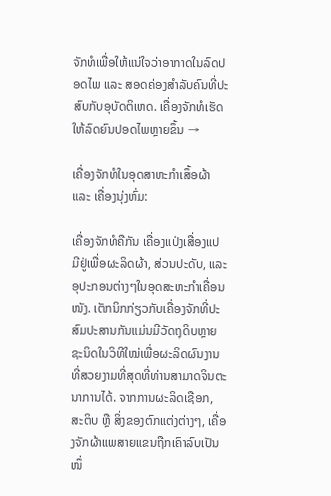ຈັກທໍເພື່ອໃຫ້ແນ່ໃຈວ່າອາກາດໃນລົດປອດໄພ ແລະ ສອດຄ່ອງສໍາລັບຄົນທີ່ປະສົບກັບອຸບັດຕິເຫດ. ເຄື່ອງຈັກທໍເຮັດໃຫ້ລົດຍົນປອດໄພຫຼາຍຂຶ້ນ →

ເຄື່ອງຈັກທໍໃນອຸດສາຫະກໍາເສຶ້ອຜ້າ ແລະ ເຄື່ອງນຸ່ງຫົ່ມ:

ເຄື່ອງຈັກທໍຄືກັນ ເຄື່ອງແປ່ງເສື່ອງແປ ມີຢູ່ເພື່ອຜະລິດຜ້າ, ສ່ວນປະດັບ, ແລະ ອຸປະກອນຕ່າງໆໃນອຸດສະຫະກໍາເຄື່ອນໜັງ. ເຕັກນິກກ່ຽວກັບເຄື່ອງຈັກທີ່ປະສົມປະສານກັນແມ່ນມີວັດຖຸດິບຫຼາຍຊະນິດໃນວິທີໃໝ່ເພື່ອຜະລິດຜົນງານທີ່ສວຍງາມທີ່ສຸດທີ່ທ່ານສາມາດຈິນຕະນາການໄດ້. ຈາກການຜະລິດເຊືອກ, ສະຕິບ ຫຼື ສິ່ງຂອງຕົກແຕ່ງຕ່າງໆ, ເຄື່ອງຈັກຜ້າແພສາຍແຂນຖືກເຄົາລົບເປັນໜຶ່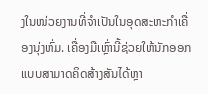ງໃນໜ່ວຍງານທີ່ຈໍາເປັນໃນອຸດສະຫະກໍາເຄື່ອງນຸ່ງຫົ່ມ. ເຄື່ອງມືເຫຼົ່ານີ້ຊ່ວຍໃຫ້ນັກອອກແບບສາມາດຄິດສ້າງສັນໄດ້ຫຼາ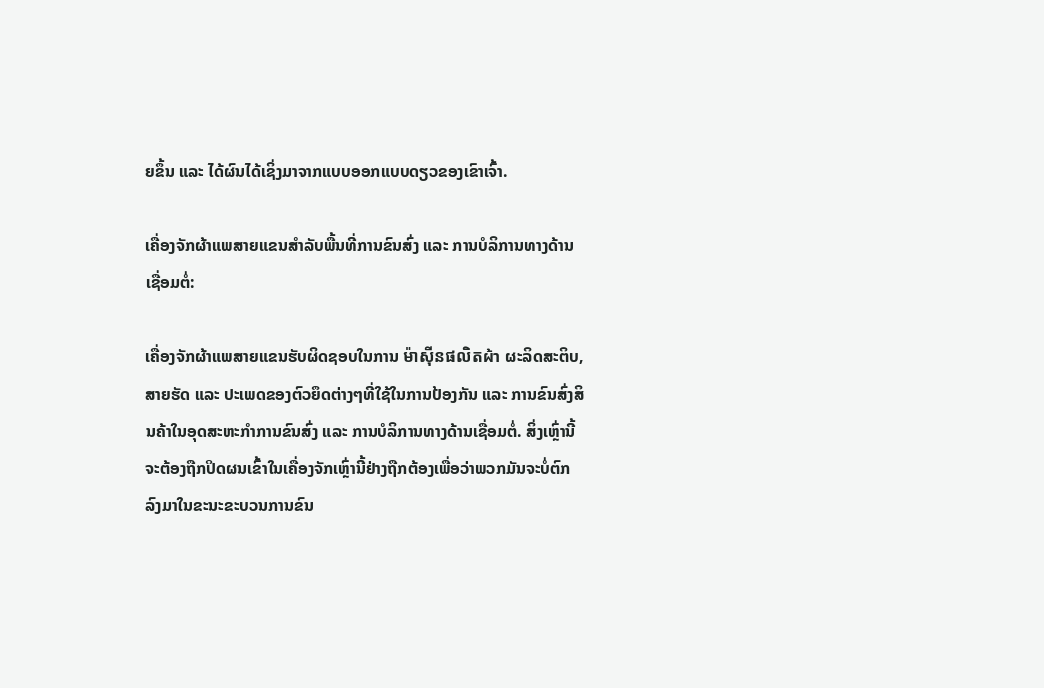ຍຂຶ້ນ ແລະ ໄດ້ຜົນໄດ້ເຊິ່ງມາຈາກແບບອອກແບບດຽວຂອງເຂົາເຈົ້າ.

ເຄື່ອງຈັກຜ້າແພສາຍແຂນສໍາລັບພື້ນທີ່ການຂົນສົ່ງ ແລະ ການບໍລິການທາງດ້ານເຊື່ອມຕໍ່:

ເຄື່ອງຈັກຜ້າແພສາຍແຂນຮັບຜິດຊອບໃນການ ម៉ាស៊ីនផលិតผ้า ຜະລິດສະຕິບ, ສາຍຮັດ ແລະ ປະເພດຂອງຕົວຍຶດຕ່າງໆທີ່ໃຊ້ໃນການປ້ອງກັນ ແລະ ການຂົນສົ່ງສິນຄ້າໃນອຸດສະຫະກໍາການຂົນສົ່ງ ແລະ ການບໍລິການທາງດ້ານເຊື່ອມຕໍ່. ສິ່ງເຫຼົ່ານີ້ຈະຕ້ອງຖືກປິດຜນເຂົ້າໃນເຄື່ອງຈັກເຫຼົ່ານີ້ຢ່າງຖືກຕ້ອງເພື່ອວ່າພວກມັນຈະບໍ່ຕົກລົງມາໃນຂະນະຂະບວນການຂົນ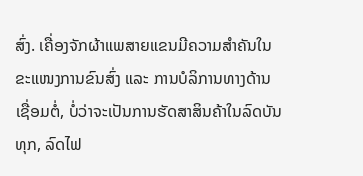ສົ່ງ. ເຄື່ອງຈັກຜ້າແພສາຍແຂນມີຄວາມສໍາຄັນໃນຂະແໜງການຂົນສົ່ງ ແລະ ການບໍລິການທາງດ້ານເຊື່ອມຕໍ່, ບໍ່ວ່າຈະເປັນການຮັດສາສິນຄ້າໃນລົດບັນທຸກ, ລົດໄຟ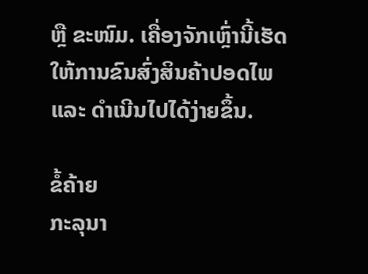ຫຼື ຂະໜົມ. ເຄື່ອງຈັກເຫຼົ່ານີ້ເຮັດໃຫ້ການຂົນສົ່ງສິນຄ້າປອດໄພ ແລະ ດໍາເນີນໄປໄດ້ງ່າຍຂຶ້ນ.

ຂໍ້ຄ້າຍ
ກະລຸນາ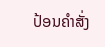ປ້ອນຄຳສັ່ງ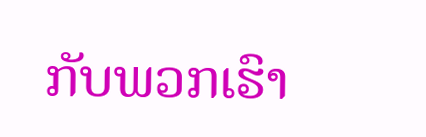ກັບພວກເຮົາ